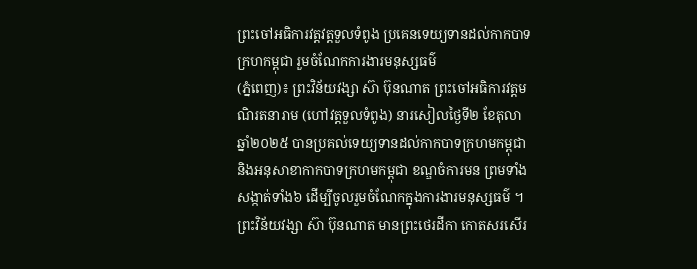ព្រះចៅអធិការវត្តវត្តទួលទំពូង ប្រគេនទេយ្យទានដល់កាកបាទក្រហកម្ពុជា រួមចំណែកការងារមនុស្សធម៌
(ភ្នំពេញ)៖ ព្រះវិន័យវង្សា ស៊ា ប៊ុនណាត ព្រះចៅអធិការវត្តមណិរតនារាម (ហៅវត្តទួលទំពូង) នារសៀលថ្ងៃទី២ ខែតុលា ឆ្នាំ២០២៥ បានប្រគល់ទេយ្យទានដល់កាកបាទក្រហមកម្ពុជា និងអនុសាខាកាកបាទក្រហមកម្ពុជា ខណ្ឌចំការមន ព្រមទាំងសង្កាត់ទាំង៦ ដើម្បីចូលរួមចំណែកក្នុងការងារមនុស្សធម៌ ។
ព្រះវិន័យវង្សា ស៊ា ប៊ុនណាត មានព្រះថេរដីកា កោតសរសើរ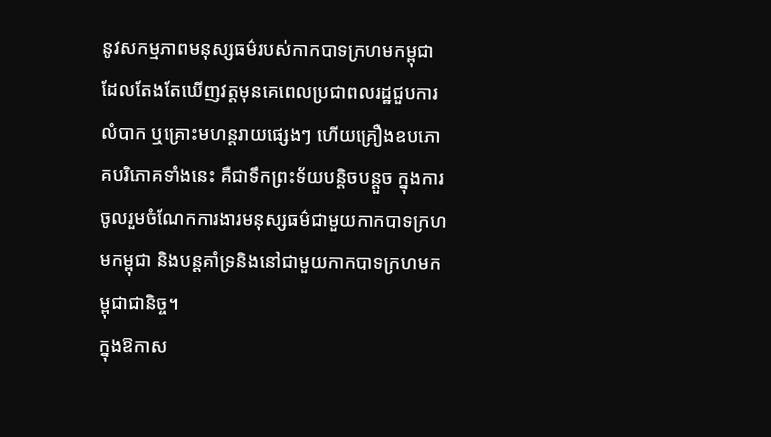នូវសកម្មភាពមនុស្សធម៌របស់កាកបាទក្រហមកម្ពុជា ដែលតែងតែឃើញវត្តមុនគេពេលប្រជាពលរដ្ឋជួបការលំបាក ឬគ្រោះមហន្តរាយផ្សេងៗ ហើយគ្រឿងឧបភោគបរិភោគទាំងនេះ គឺជាទឹកព្រះទ័យបន្តិចបន្តួច ក្នុងការចូលរួមចំណែកការងារមនុស្សធម៌ជាមួយកាកបាទក្រហមកម្ពុជា និងបន្តគាំទ្រនិងនៅជាមួយកាកបាទក្រហមកម្ពុជាជានិច្ច។
ក្នុងឱកាស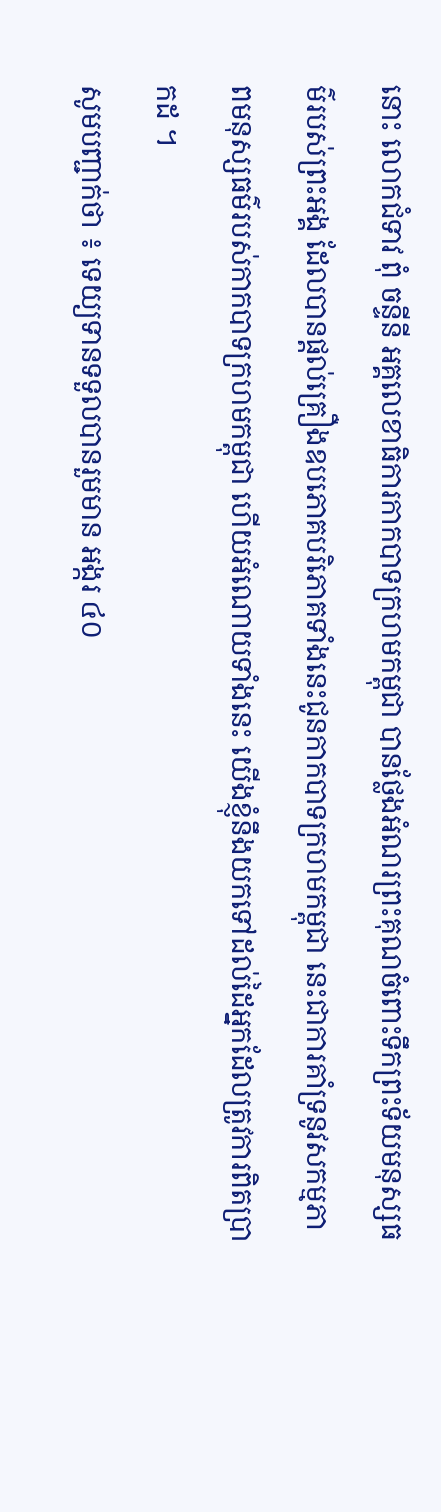នោះ លោកជំទាវ ពុំ ចន្ទីនី អគ្គលេខាធិការកាកបាទក្រហមកម្ពុជា បានថ្លែងអំណរព្រះគុណចំពោះទឹកព្រះទ័យមនុស្សធម៌របស់ព្រះអង្គ ដែលបានផ្តល់គ្រឿងឧបភោគបរិភោគទាំងនេះជូនកាកបាទក្រហមកម្ពុជា នេះជាការគាំទ្រនូវសកម្មភាពមនុស្សធម៌របស់កាកបាទក្រហមកម្ពុជា ហើយអំណោយទាំងនេះ យើងខ្ញុំនឹងយកទៅដល់ដៃអ្នកដែលត្រូវការពិតប្រាកដ ។
សូមបញ្ជាក់ថា ៖ ទេយ្យទានទទួលបានរួមមាន អង្ករ ៤០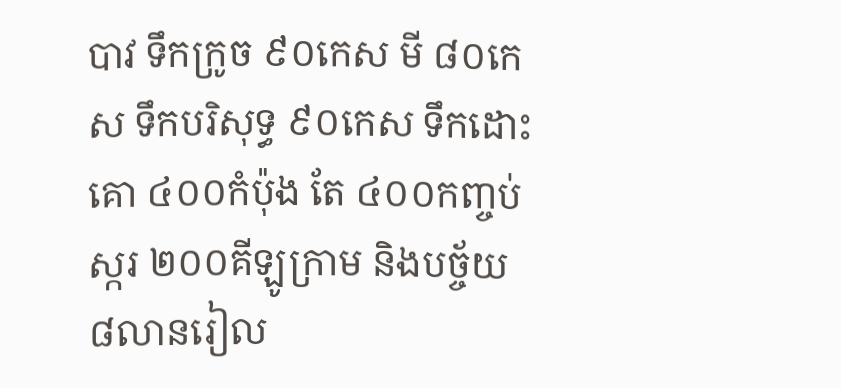បាវ ទឹកក្រូច ៩០កេស មី ៨០កេស ទឹកបរិសុទ្ធ ៩០កេស ទឹកដោះគោ ៤០០កំប៉ុង តែ ៤០០កញ្ចប់ ស្ករ ២០០គីឡូក្រាម និងបច្ច័យ ៨លានរៀល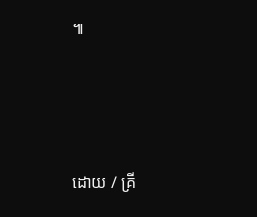៕






ដោយ / គ្រី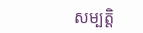សម្បត្តិ